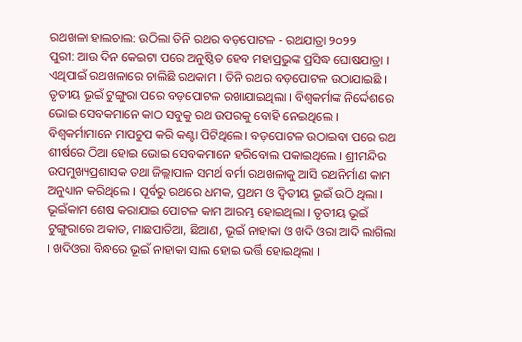ରଥଖଳା ହାଲଚାଲ: ଉଠିଲା ତିନି ରଥର ବଡ଼ପୋଟଳ - ରଥଯାତ୍ରା ୨୦୨୨
ପୁରୀ: ଆଉ ଦିନ କେଇଟା ପରେ ଅନୁଷ୍ଠିତ ହେବ ମହାପ୍ରଭୁଙ୍କ ପ୍ରସିଦ୍ଧ ଘୋଷଯାତ୍ରା । ଏଥିପାଇଁ ରଥଖଳାରେ ଚାଲିଛି ରଥକାମ । ତିନି ରଥର ବଡ଼ପୋଟଳ ଉଠାଯାଇଛି । ତୃତୀୟ ଭୂଇଁ ଟୁଙ୍ଗୁରା ପରେ ବଡ଼ପୋଟଳ ରଖାଯାଇଥିଲା । ବିଶ୍ୱକର୍ମାଙ୍କ ନିର୍ଦ୍ଦେଶରେ ଭୋଇ ସେବକମାନେ କାଠ ସବୁକୁ ରଥ ଉପରକୁ ବୋହି ନେଇଥିଲେ । ବିଶ୍ଵକର୍ମାମାନେ ମାପଚୁପ କରି କଣ୍ଟା ପିଟିଥିଲେ। ବଡ଼ପୋଟଳ ଉଠାଇବା ପରେ ରଥ ଶୀର୍ଷରେ ଠିଆ ହୋଇ ଭୋଇ ସେବକମାନେ ହରିବୋଲ ପକାଇଥିଲେ । ଶ୍ରୀମନ୍ଦିର ଉପମୁଖ୍ୟପ୍ରଶାସକ ତଥା ଜିଲ୍ଲାପାଳ ସମର୍ଥ ବର୍ମା ରଥଖଳାକୁ ଆସି ରଥନିର୍ମାଣ କାମ ଅନୁଧ୍ୟାନ କରିଥିଲେ । ପୂର୍ବରୁ ରଥରେ ଧମକ, ପ୍ରଥମ ଓ ଦ୍ଵିତୀୟ ଭୂଇଁ ଉଠି ଥିଲା । ଭୂଇଁକାମ ଶେଷ କରାଯାଇ ପୋଟଳ କାମ ଆରମ୍ଭ ହୋଇଥିଲା । ତୃତୀୟ ଭୂଇଁ ଟୁଙ୍ଗୁରାରେ ଅକାତ, ମାଛପାତିଆ, ଛିଆଣ, ଭୂଇଁ ନାହାକା ଓ ଖଦି ଓରା ଆଦି ଲାଗିଲା । ଖଦିଓରା ବିନ୍ଧରେ ଭୂଇଁ ନାହାକା ସାଲ ହୋଇ ଭର୍ତ୍ତି ହୋଇଥିଲା ।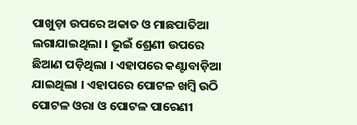ପାଖୁଡ଼ା ଉପରେ ଅକାତ ଓ ମାଛପାତିଆ ଲଗାଯାଇଥିଲା । ଭୂଇଁ ଶ୍ରେଣୀ ଉପରେ ଛିଆଣ ପଡ଼ିଥିଲା । ଏହାପରେ କଣ୍ଟାବାଡ଼ିଆ ଯାଇଥିଲା । ଏହାପରେ ପୋଟଳ ଖମ୍ବି ଉଠି ପୋଟଳ ଓରା ଓ ପୋଟଳ ପାରେଣୀ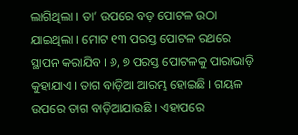ଲାଗିଥିଲା । ତା’ ଉପରେ ବଡ଼ ପୋଟଳ ଉଠା ଯାଇଥିଲା । ମୋଟ ୧୩ ପରସ୍ତ ପୋଟଳ ରଥରେ ସ୍ଥାପନ କରାଯିବ । ୬, ୭ ପରସ୍ତ ପୋଟଳକୁ ପାରାଭାଡ଼ି କୁହାଯାଏ । ତାଗ ବାଡ଼ିଆ ଆରମ୍ଭ ହୋଇଛି । ଗୟଳ ଉପରେ ତାଗ ବାଡ଼ିଆଯାଉଛି । ଏହାପରେ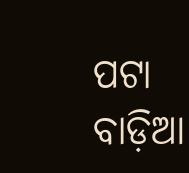ପଟା ବାଡ଼ିଆ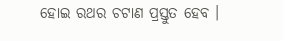ହୋଇ ରଥର ଚଟାଣ ପ୍ରସ୍ତୁତ ହେବ ।